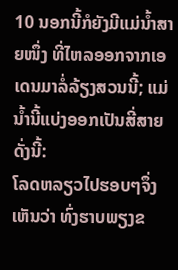10 ນອກນີ້ກໍຍັງມີແມ່ນໍ້າສາຍໜຶ່ງ ທີ່ໄຫລອອກຈາກເອເດນມາລໍ່ລ້ຽງສວນນີ້; ແມ່ນໍ້ານີ້ແບ່ງອອກເປັນສີ່ສາຍ ດັ່ງນີ້:
ໂລດຫລຽວໄປຮອບໆຈຶ່ງເຫັນວ່າ ທົ່ງຮາບພຽງຂ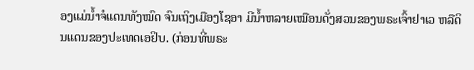ອງແມ່ນໍ້າຈໍແດນທັງໝົດ ຈົນເຖິງເມືອງໂຊອາ ມີນໍ້າຫລາຍເໝືອນດັ່ງສວນຂອງພຣະເຈົ້າຢາເວ ຫລືດິນແດນຂອງປະເທດເອຢິບ. (ກ່ອນທີ່ພຣະ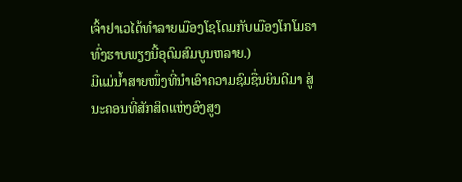ເຈົ້າຢາເວໄດ້ທຳລາຍເມືອງໂຊໂດມກັບເມືອງໂກໂມຣາ ທົ່ງຮາບພຽງນີ້ອຸດົມສົມບູນຫລາຍ.)
ມີແມ່ນໍ້າສາຍໜຶ່ງທີ່ນຳເອົາຄວາມຊົມຊື່ນຍິນດີມາ ສູ່ນະຄອນທີ່ສັກສິດແຫ່ງອົງສູງ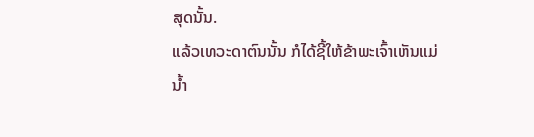ສຸດນັ້ນ.
ແລ້ວເທວະດາຕົນນັ້ນ ກໍໄດ້ຊີ້ໃຫ້ຂ້າພະເຈົ້າເຫັນແມ່ນໍ້າ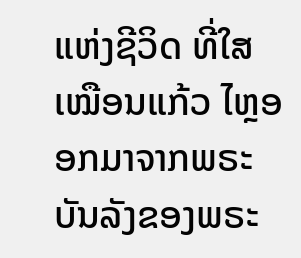ແຫ່ງຊີວິດ ທີ່ໃສເໝືອນແກ້ວ ໄຫຼອອກມາຈາກພຣະບັນລັງຂອງພຣະ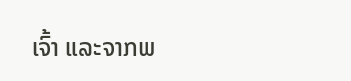ເຈົ້າ ແລະຈາກພ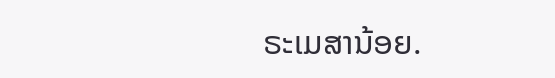ຣະເມສານ້ອຍ.